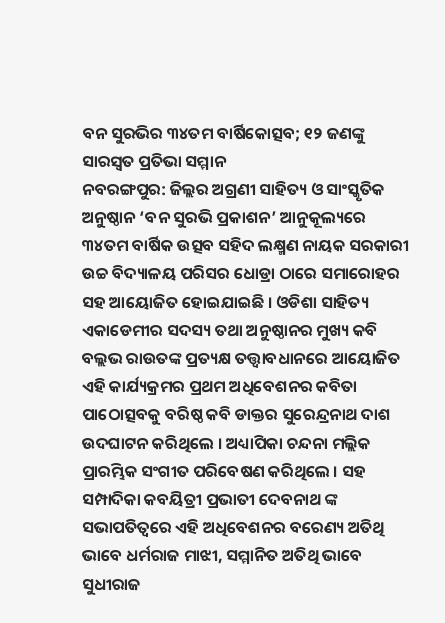ବନ ସୁରଭିର ୩୪ତମ ବାର୍ଷିକୋତ୍ସବ; ୧୨ ଜଣଙ୍କୁ ସାରସ୍ୱତ ପ୍ରତିଭା ସମ୍ମାନ
ନବରଙ୍ଗପୁର: ଜିଲ୍ଲର ଅଗ୍ରଣୀ ସାହିତ୍ୟ ଓ ସାଂସ୍କୃତିକ ଅନୁଷ୍ଠାନ ‘ବନ ସୁରଭି ପ୍ରକାଶନ’ ଆନୁକୂଲ୍ୟରେ ୩୪ତମ ବାର୍ଷିକ ଉତ୍ସବ ସହିଦ ଲକ୍ଷ୍ମଣ ନାୟକ ସରକାରୀ ଉଚ୍ଚ ବିଦ୍ୟାଳୟ ପରିସର ଧୋଡ୍ରା ଠାରେ ସମାରୋହର ସହ ଆୟୋଜିତ ହୋଇଯାଇଛି । ଓଡିଶା ସାହିତ୍ୟ ଏକାଡେମୀର ସଦସ୍ୟ ତଥା ଅନୁଷ୍ଠାନର ମୁଖ୍ୟ କବି ବଲ୍ଲଭ ରାଉତଙ୍କ ପ୍ରତ୍ୟକ୍ଷ ତତ୍ତ୍ଵାବଧାନରେ ଆୟୋଜିତ ଏହି କାର୍ଯ୍ୟକ୍ରମର ପ୍ରଥମ ଅଧିବେଶନର କବିତା ପାଠୋତ୍ସବକୁ ବରିଷ୍ଠ କବି ଡାକ୍ତର ସୁରେନ୍ଦ୍ରନାଥ ଦାଶ ଉଦଘାଟନ କରିଥିଲେ । ଅଧ୍ୟାପିକା ଚନ୍ଦନା ମଲ୍ଲିକ ପ୍ରାରମ୍ଭିକ ସଂଗୀତ ପରିବେଷଣ କରିଥିଲେ । ସହ ସମ୍ପାଦିକା କବୟିତ୍ରୀ ପ୍ରଭାତୀ ଦେବନାଥ ଙ୍କ ସଭାପତିତ୍ବରେ ଏହି ଅଧିବେଶନର ବରେଣ୍ୟ ଅତିଥି ଭାବେ ଧର୍ମରାଜ ମାଝୀ, ସମ୍ମାନିତ ଅତିଥି ଭାବେ ସୁଧୀରାଜ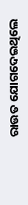ରାଉତ ଯୋଗଦେଇଥିଲେ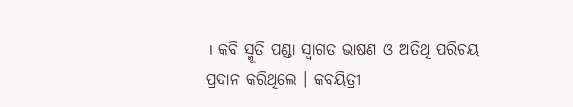। କବି ସ୍ମୂତି ପଣ୍ଡା ସ୍ୱାଗତ ଭାଷଣ ଓ ଅତିଥି ପରିଚୟ ପ୍ରଦାନ କରିଥିଲେ । କବୟିତ୍ରୀ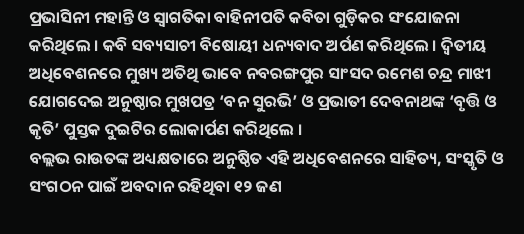ପ୍ରଭାସିନୀ ମହାନ୍ତି ଓ ସ୍ୱାଗତିକା ବାହିନୀପତି କବିତା ଗୁଡ଼ିକର ସଂଯୋଜନା କରିଥିଲେ । କବି ସବ୍ୟସାଚୀ ବିଷୋୟୀ ଧନ୍ୟବାଦ ଅର୍ପଣ କରିଥିଲେ । ଦ୍ୱିତୀୟ ଅଧିବେଶନରେ ମୁଖ୍ୟ ଅତିଥି ଭାବେ ନବରଙ୍ଗପୁର ସାଂସଦ ରମେଶ ଚନ୍ଦ୍ର ମାଝୀ ଯୋଗଦେଇ ଅନୁଷ୍ଠାର ମୁଖପତ୍ର ‘ବନ ସୁରଭି’ ଓ ପ୍ରଭାତୀ ଦେବନାଥଙ୍କ ‘ବୃତ୍ତି ଓ କୃତି’ ପୁସ୍ତକ ଦୁଇଟିର ଲୋକାର୍ପଣ କରିଥିଲେ ।
ବଲ୍ଲଭ ରାଉତଙ୍କ ଅଧ୍ୟକ୍ଷତାରେ ଅନୁଷ୍ଠିତ ଏହି ଅଧିବେଶନରେ ସାହିତ୍ୟ, ସଂସ୍କୃତି ଓ ସଂଗଠନ ପାଇଁ ଅବଦାନ ରହିଥିବା ୧୨ ଜଣ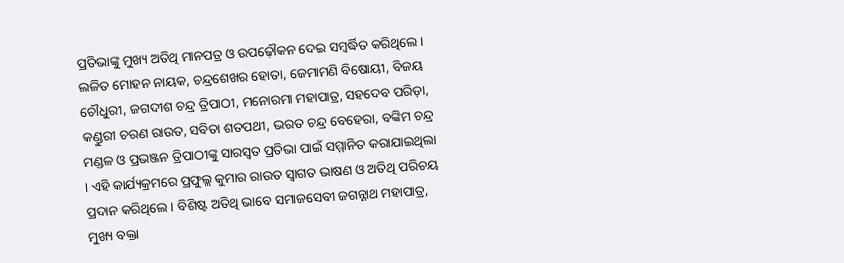ପ୍ରତିଭାଙ୍କୁ ମୁଖ୍ୟ ଅତିଥି ମାନପତ୍ର ଓ ଉପଢ଼ୌକନ ଦେଇ ସମ୍ବର୍ଦ୍ଧିତ କରିଥିଲେ । ଲଳିତ ମୋହନ ନାୟକ, ଚନ୍ଦ୍ରଶେଖର ହୋତା, ଜେମାମଣି ବିଷୋୟୀ, ବିଜୟ ଚୌଧୁରୀ, ଜଗଦୀଶ ଚନ୍ଦ୍ର ତ୍ରିପାଠୀ, ମନୋରମା ମହାପାତ୍ର, ସହଦେବ ପରିଡ଼ା, କଣ୍ଡୁରୀ ଚରଣ ରାଉତ, ସବିତା ଶତପଥୀ, ଭରତ ଚନ୍ଦ୍ର ବେହେରା, ବଙ୍କିମ ଚନ୍ଦ୍ର ମଣ୍ଡଳ ଓ ପ୍ରଭଞ୍ଜନ ତ୍ରିପାଠୀଙ୍କୁ ସାରସ୍ୱତ ପ୍ରତିଭା ପାଇଁ ସମ୍ମାନିତ କରାଯାଇଥିଲା । ଏହି କାର୍ଯ୍ୟକ୍ରମରେ ପ୍ରଫୁଲ୍ଲ କୁମାର ରାଉତ ସ୍ୱାଗତ ଭାଷଣ ଓ ଅତିଥି ପରିଚୟ ପ୍ରଦାନ କରିଥିଲେ । ବିଶିଷ୍ଟ ଅତିଥି ଭାବେ ସମାଜସେବୀ ଜଗନ୍ନାଥ ମହାପାତ୍ର, ମୁଖ୍ୟ ବକ୍ତା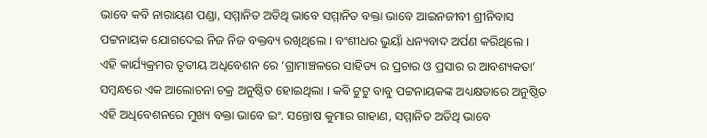ଭାବେ କବି ନାରାୟଣ ପଣ୍ଡା, ସମ୍ମାନିତ ଅତିଥି ଭାବେ ସମ୍ମାନିତ ବକ୍ତା ଭାବେ ଆଇନଜୀବୀ ଶ୍ରୀନିବାସ ପଟ୍ଟନାୟକ ଯୋଗଦେଇ ନିଜ ନିଜ ବକ୍ତବ୍ୟ ରଖିଥିଲେ । ବଂଶୀଧର ଭୁୟାଁ ଧନ୍ୟବାଦ ଅର୍ପଣ କରିଥିଲେ ।
ଏହି କାର୍ଯ୍ୟକ୍ରମର ତୃତୀୟ ଅଧିବେଶନ ରେ ‘ଗ୍ରାମାଞ୍ଚଳରେ ସାହିତ୍ୟ ର ପ୍ରଚାର ଓ ପ୍ରସାର ର ଆବଶ୍ୟକତା’ ସମ୍ବନ୍ଧରେ ଏକ ଆଲୋଚନା ଚକ୍ର ଅନୁଷ୍ଠିତ ହୋଇଥିଲା । କଵି ଟୁଟୁ ବାବୁ ପଟ୍ଟନାୟକଙ୍କ ଅଧ୍ୟକ୍ଷତାରେ ଅନୁଷ୍ଠିତ ଏହି ଅଧିବେଶନରେ ମୁଖ୍ୟ ବକ୍ତା ଭାବେ ଇଂ. ସନ୍ତୋଷ କୁମାର ଗାହାଣ, ସମ୍ମାନିତ ଅତିଥି ଭାବେ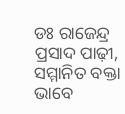ଡଃ ରାଜେନ୍ଦ୍ର ପ୍ରସାଦ ପାଢ଼ୀ, ସମ୍ମାନିତ ବକ୍ତା ଭାବେ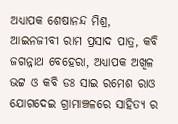ଅଧ୍ୟାପକ ଶେଷାନନ୍ଦ ମିଶ୍ର, ଆଇନଜୀବୀ ରାମ ପ୍ରସାଦ ପାତ୍ର, କବି ଜଗନ୍ନାଥ ବେହେରା, ଅଧ୍ୟାପକ ଅଖିଳ ଭଟ୍ଟ ଓ କବି ଡଃ ସାଇ ରମେଶ ରାଓ ଯୋଗଦେଇ ଗ୍ରାମାଞ୍ଚଳରେ ସାହିତ୍ୟ ର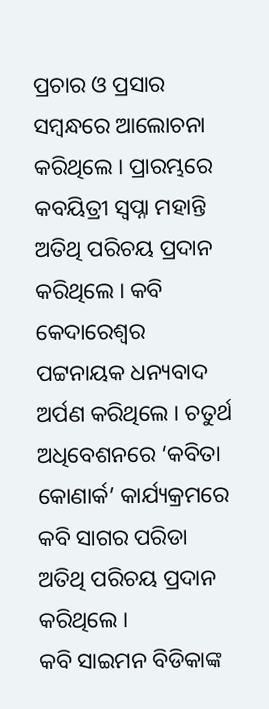ପ୍ରଚାର ଓ ପ୍ରସାର ସମ୍ବନ୍ଧରେ ଆଲୋଚନା କରିଥିଲେ । ପ୍ରାରମ୍ଭରେ କବୟିତ୍ରୀ ସ୍ୱପ୍ନା ମହାନ୍ତି ଅତିଥି ପରିଚୟ ପ୍ରଦାନ କରିଥିଲେ । କବି କେଦାରେଶ୍ୱର ପଟ୍ଟନାୟକ ଧନ୍ୟବାଦ ଅର୍ପଣ କରିଥିଲେ । ଚତୁର୍ଥ ଅଧିବେଶନରେ ‘କବିତା କୋଣାର୍କ’ କାର୍ଯ୍ୟକ୍ରମରେ କବି ସାଗର ପରିଡା ଅତିଥି ପରିଚୟ ପ୍ରଦାନ କରିଥିଲେ ।
କବି ସାଇମନ ବିଡିକାଙ୍କ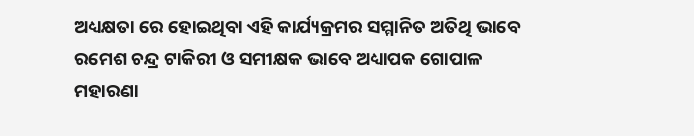ଅଧ୍ୟକ୍ଷତା ରେ ହୋଇଥିବା ଏହି କାର୍ଯ୍ୟକ୍ରମର ସମ୍ମାନିତ ଅତିଥି ଭାବେ ରମେଶ ଚନ୍ଦ୍ର ଟାକିରୀ ଓ ସମୀକ୍ଷକ ଭାବେ ଅଧ୍ୟାପକ ଗୋପାଳ ମହାରଣା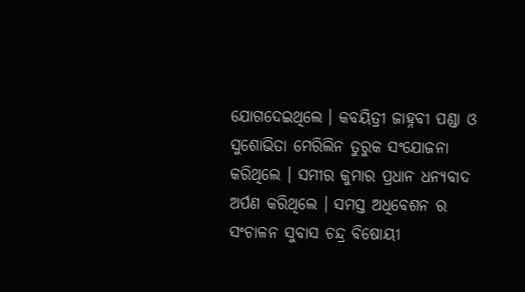ଯୋଗଦେଇଥିଲେ । କବୟିତ୍ରୀ ଜାହ୍ନବୀ ପଣ୍ଡା ଓ ସୁଶୋଭିତା ମେରିଲିନ ତୁରୁକ ସଂଯୋଜନା କରିଥିଲେ । ସମୀର କୁମାର ପ୍ରଧାନ ଧନ୍ୟବାଦ ଅର୍ପଣ କରିଥିଲେ । ସମସ୍ତ ଅଧିବେଶନ ର ସଂଚାଳନ ସୁବାସ ଚନ୍ଦ୍ର ବିଷୋୟୀ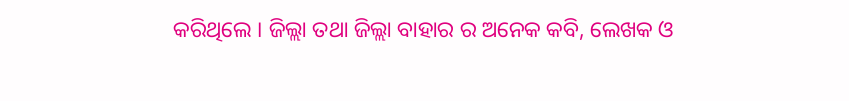କରିଥିଲେ । ଜିଲ୍ଲା ତଥା ଜିଲ୍ଲା ବାହାର ର ଅନେକ କବି, ଲେଖକ ଓ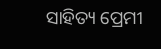ସାହିତ୍ୟ ପ୍ରେମୀ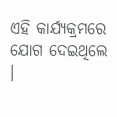ଏହି କାର୍ଯ୍ୟକ୍ରମରେ ଯୋଗ ଦେଇଥିଲେ ।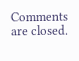Comments are closed.